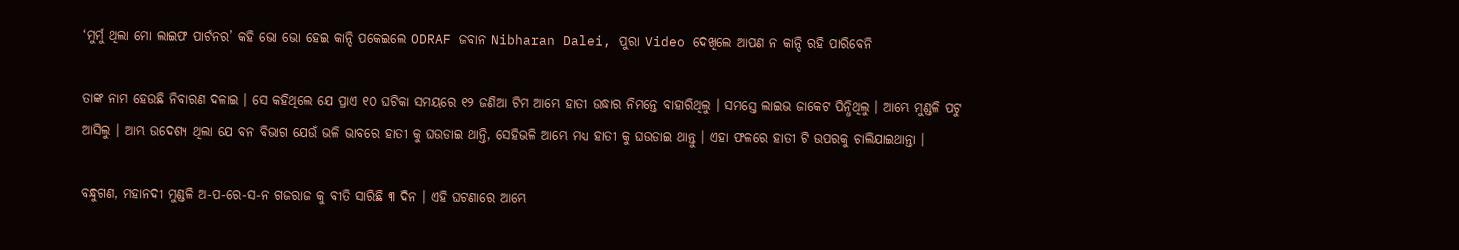‘ମୁର୍ମୁ ଥିଲା ମୋ ଲାଇଫ ପାର୍ଟନର’ କହି ଭୋ ଭୋ ହେଇ କାନ୍ଦି ପକେଇଲେ ODRAF ଜବାନ Nibharan Dalei, ପୁରା Video ଦେଖିଲେ ଆପଣ ନ କାନ୍ଦି ରହି ପାରିବେନି

ତାଙ୍କ ନାମ ହେଉଛି ନିବାରଣ ଦଳାଇ । ସେ କହିଥିଲେ ଯେ ପ୍ରାଏ ୧୦ ଘଟିକା ସମୟରେ ୧୨ ଜଣିଆ ଟିମ ଆମ୍ଭେ ହାତୀ ଉଦ୍ଧାର ନିମନ୍ତେ ବାହାରିଥିଲୁ । ସମସ୍ତେ ଲାଇଭ ଜାକେଟ ପିନ୍ଧିଥିଲୁ । ଆମ୍ଭେ ମୁଣ୍ଡଳି ପଟୁ ଆସିଲୁ । ଆମ୍ଭ ଉଦେଶ୍ୟ ଥିଲା ଯେ ବନ ବିଭାଗ ଯେଉଁ ଭଳି ଭାବରେ ହାତୀ କୁ ଘଉଡାଇ ଥାନ୍ତି, ସେହିଭଳି ଆମ୍ଭେ ମଧ୍ୟ ହାତୀ କୁ ଘଉଡାଇ ଥାନ୍ତୁ । ଏହା ଫଳରେ ହାତୀ ଟି ଉପରକୁ ଚାଲିଯାଇଥାନ୍ତା ।

ବନ୍ଧୁଗଣ, ମହାନଦୀ ମୁଣ୍ଡଳି ଅ-ପ-ରେ-ସ-ନ ଗଜରାଜ କୁ ବୀତି ସାରିଛି ୩ ଦିନ । ଏହି ଘଟଣାରେ ଆମ୍ଭେ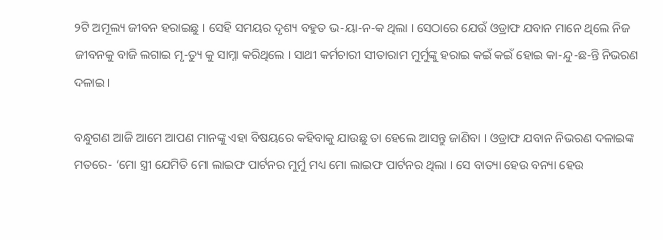୨ଟି ଅମୂଲ୍ୟ ଜୀବନ ହରାଇଛୁ । ସେହି ସମୟର ଦୃଶ୍ୟ ବହୁତ ଭ-ୟା-ନ-କ ଥିଲା । ସେଠାରେ ଯେଉଁ ଓଡ୍ରାଫ ଯବାନ ମାନେ ଥିଲେ ନିଜ ଜୀବନକୁ ବାଜି ଲଗାଇ ମୃ-ତ୍ୟୁ କୁ ସାମ୍ନା କରିଥିଲେ । ସାଥୀ କର୍ମଚାରୀ ସୀତାରାମ ମୁର୍ମୁଙ୍କୁ ହରାଇ କଇଁ କଇଁ ହୋଇ କା-ନ୍ଦୁ-ଛ-ନ୍ତି ନିଭରଣ ଦଳାଇ ।

ବନ୍ଧୁଗଣ ଆଜି ଆମେ ଆପଣ ମାନଙ୍କୁ ଏହା ବିଷୟରେ କହିବାକୁ ଯାଉଛୁ ତା ହେଲେ ଆସନ୍ତୁ ଜାଣିବା । ଓଡ୍ରାଫ ଯବାନ ନିଭରଣ ଦଳାଇଙ୍କ ମତରେ- ‘ମୋ ସ୍ତ୍ରୀ ଯେମିତି ମୋ ଲାଇଫ ପାର୍ଟନର ମୁର୍ମୁ ମଧ୍ୟ ମୋ ଲାଇଫ ପାର୍ଟନର ଥିଲା । ସେ ବାତ୍ୟା ହେଉ ବନ୍ୟା ହେଉ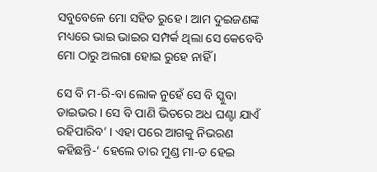ସବୁବେଳେ ମୋ ସହିତ ରୁହେ । ଆମ ଦୁଇଜଣଙ୍କ ମଧ୍ୟରେ ଭାଇ ଭାଇର ସମ୍ପର୍କ ଥିଲା ସେ କେବେବି ମୋ ଠାରୁ ଅଲଗା ହୋଇ ରୁହେ ନାହିଁ ।

ସେ ବି ମ-ରି-ବା ଲୋକ ନୁହେଁ ସେ ବି ସ୍କୁବା ଡାଇଭର । ସେ ବି ପାଣି ଭିତରେ ଅଧ ଘଣ୍ଟା ଯାଏଁ ରହିପାରିବ’ । ଏହା ପରେ ଆଗକୁ ନିଭରଣ କହିଛନ୍ତି-‘ ହେଲେ ତାର ମୁଣ୍ଡ ମା-ଡ ହେଇ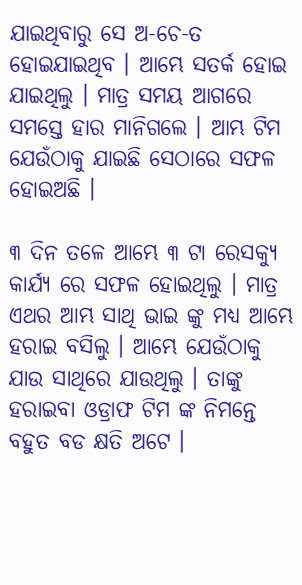ଯାଇଥିବାରୁ ସେ ଅ-ଚେ-ତ ହୋଇଯାଇଥିବ । ଆମ୍ଭେ ସତର୍କ ହୋଇ ଯାଇଥିଲୁ । ମାତ୍ର ସମୟ ଆଗରେ ସମସ୍ତେ ହାର ମାନିଗଲେ । ଆମ୍ଭ ଟିମ ଯେଉଁଠାକୁ ଯାଇଛି ସେଠାରେ ସଫଳ ହୋଇଅଛି ।

୩ ଦିନ ତଳେ ଆମ୍ଭେ ୩ ଟା ରେସକ୍ୟୁ କାର୍ଯ୍ୟ ରେ ସଫଳ ହୋଇଥିଲୁ । ମାତ୍ର ଏଥର ଆମ୍ଭ ସାଥି ଭାଇ ଙ୍କୁ ମଧ୍ୟ ଆମ୍ଭେ ହରାଇ ବସିଲୁ । ଆମ୍ଭେ ଯେଉଁଠାକୁ ଯାଉ ସାଥିରେ ଯାଉଥିଲୁ । ତାଙ୍କୁ ହରାଇବା ଓଡ୍ରାଫ ଟିମ ଙ୍କ ନିମନ୍ତେ ବହୁତ ବଡ କ୍ଷତି ଅଟେ ।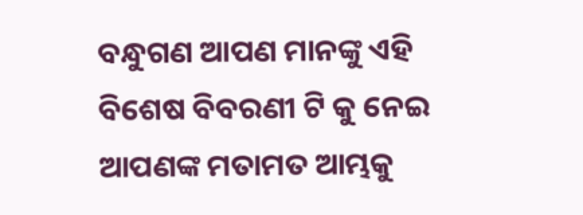ବନ୍ଧୁଗଣ ଆପଣ ମାନଙ୍କୁ ଏହି ବିଶେଷ ବିବରଣୀ ଟି କୁ ନେଇ ଆପଣଙ୍କ ମତାମତ ଆମ୍ଭକୁ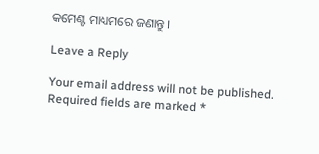କମେଣ୍ଟ ମାଧ୍ୟମରେ ଜଣାନ୍ତୁ ।

Leave a Reply

Your email address will not be published. Required fields are marked *